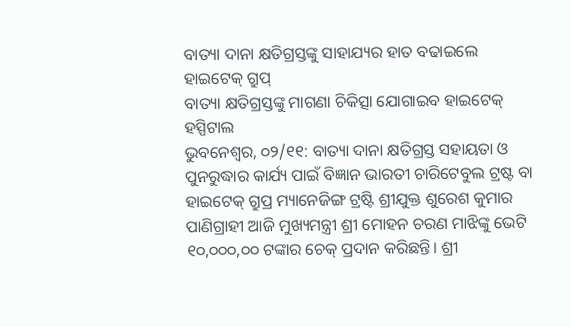ବାତ୍ୟା ଦାନା କ୍ଷତିଗ୍ରସ୍ତଙ୍କୁ ସାହାଯ୍ୟର ହାତ ବଢାଇଲେ ହାଇଟେକ୍ ଗ୍ରୁପ୍
ବାତ୍ୟା କ୍ଷତିଗ୍ରସ୍ତଙ୍କୁ ମାଗଣା ଚିକିତ୍ସା ଯୋଗାଇବ ହାଇଟେକ୍ ହସ୍ପିଟାଲ
ଭୁବନେଶ୍ବର, ୦୨/୧୧: ବାତ୍ୟା ଦାନା କ୍ଷତିଗ୍ରସ୍ତ ସହାୟତା ଓ ପୁନରୁଦ୍ଧାର କାର୍ଯ୍ୟ ପାଇଁ ବିଜ୍ଞାନ ଭାରତୀ ଚାରିଟେବୁଲ ଟ୍ରଷ୍ଟ ବା ହାଇଟେକ୍ ଗ୍ରୁପ୍ର ମ୍ୟାନେଜିଙ୍ଗ ଟ୍ରଷ୍ଟି ଶ୍ରୀଯୁକ୍ତ ଶୁରେଶ କୁମାର ପାଣିଗ୍ରାହୀ ଆଜି ମୁଖ୍ୟମନ୍ତ୍ରୀ ଶ୍ରୀ ମୋହନ ଚରଣ ମାଝିଙ୍କୁ ଭେଟି ୧୦,୦୦୦,୦୦ ଟଙ୍କାର ଚେକ୍ ପ୍ରଦାନ କରିଛନ୍ତି। ଶ୍ରୀ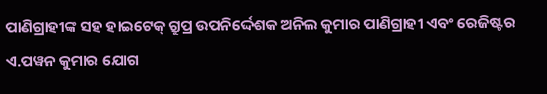ପାଣିଗ୍ରାହୀଙ୍କ ସହ ହାଇଟେକ୍ ଗ୍ରୁପ୍ର ଉପନିର୍ଦ୍ଦେଶକ ଅନିଲ କୁମାର ପାଣିଗ୍ରାହୀ ଏବଂ ରେଜିଷ୍ଟର ଏ.ପୱନ କୁମାର ଯୋଗ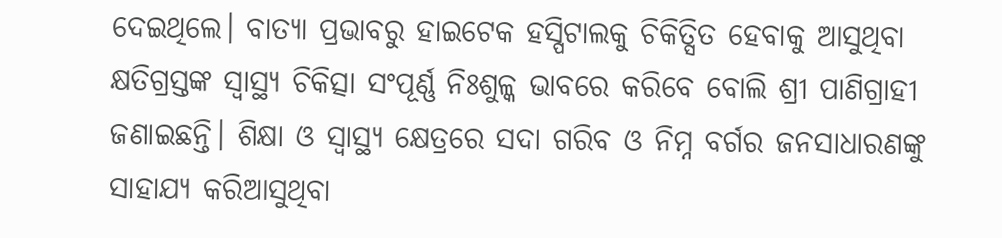ଦେଇଥିଲେ। ବାତ୍ୟା ପ୍ରଭାବରୁ ହାଇଟେକ ହସ୍ପିଟାଲକୁ ଚିକିତ୍ସିତ ହେବାକୁ ଆସୁଥିବା କ୍ଷତିଗ୍ରସ୍ତଙ୍କ ସ୍ଵାସ୍ଥ୍ୟ ଚିକିତ୍ସା ସଂପୂର୍ଣ୍ଣ ନିଃଶୁଳ୍କ ଭାବରେ କରିବେ ବୋଲି ଶ୍ରୀ ପାଣିଗ୍ରାହୀ ଜଣାଇଛନ୍ତି। ଶିକ୍ଷା ଓ ସ୍ୱାସ୍ଥ୍ୟ କ୍ଷେତ୍ରରେ ସଦା ଗରିବ ଓ ନିମ୍ନ ବର୍ଗର ଜନସାଧାରଣଙ୍କୁ ସାହାଯ୍ୟ କରିଆସୁଥିବା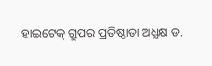ହାଇଟେକ୍ ଗ୍ରୁପର ପ୍ରତିଷ୍ଠାତା ଅଧ୍ଯକ୍ଷ ଡ.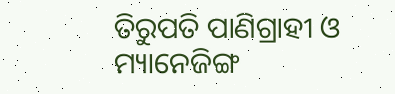ତିରୁପତି ପାଣିଗ୍ରାହୀ ଓ ମ୍ୟାନେଜିଙ୍ଗ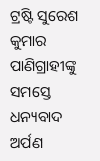ଟ୍ରଷ୍ଟି ସୁରେଶ କୁମାର ପାଣିଗ୍ରାହୀଙ୍କୁ ସମସ୍ତେ ଧନ୍ୟବାଦ ଅର୍ପଣ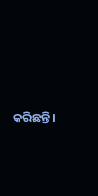କରିଛନ୍ତି।